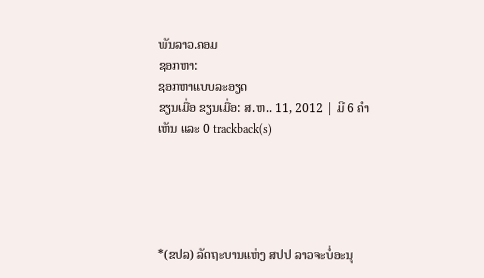ພັນລາວ.ຄອມ
ຊອກຫາ:
ຊອກຫາແບບລະອຽດ
ຂຽນເມື່ອ ຂຽນເມື່ອ: ສ.ຫ.. 11, 2012 | ມີ 6 ຄຳເຫັນ ແລະ 0 trackback(s)





*(ຂປລ) ລັດຖະບານແຫ່ງ ສປປ ລາວຈະບໍ່ອະນຸ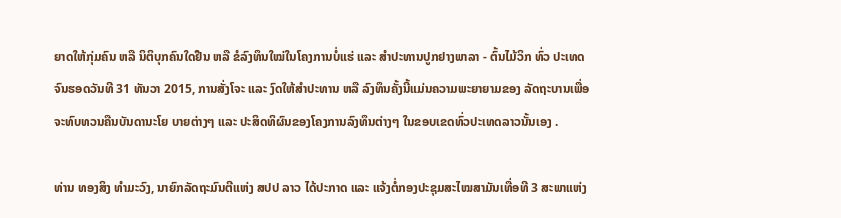ຍາດໃຫ້ກຸ່ມຄົນ ຫລື ນິຕິບຸກຄົນໃດຢືນ ຫລື ຂໍລົງທຶນໃໝ່ໃນໂຄງການບໍ່ແຮ່ ແລະ ສໍາປະທານປູກຢາງພາລາ - ຕົ້ນໄມ້ວິກ ທົ່ວ ປະເທດຈົນຮອດວັນທີ 31 ທັນວາ 2015, ການສັ່ງໂຈະ ແລະ ງົດໃຫ້ສໍາປະທານ ຫລື ລົງທຶນຄັ້ງນີ້ແມ່ນຄວາມພະຍາຍາມຂອງ ລັດຖະບານເພື່ອຈະທົບທວນຄືນບັນດານະໂຍ ບາຍຕ່າງໆ ແລະ ປະສິດທິຜົນຂອງໂຄງການລົງທຶນຕ່າງໆ ໃນຂອບເຂດທົ່ວປະເທດລາວນັ້ນເອງ .

ທ່ານ ທອງສິງ ທໍາມະວົງ, ນາຍົກລັດຖະມົນຕີແຫ່ງ ສປປ ລາວ ໄດ້ປະກາດ ແລະ ແຈ້ງຕໍ່ກອງປະຊຸມສະໄໝສາມັນເທື່ອທີ 3 ສະພາແຫ່ງ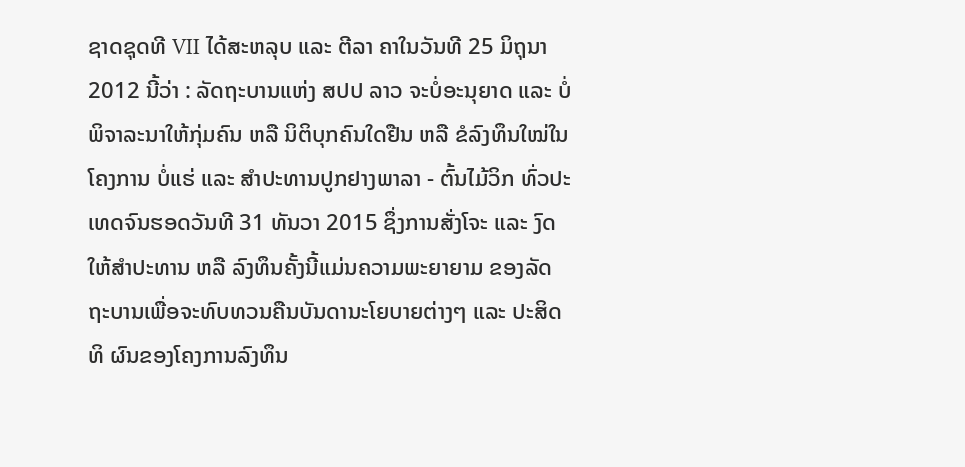ຊາດຊຸດທີ VII ໄດ້ສະຫລຸບ ແລະ ຕີລາ ຄາໃນວັນທີ 25 ມິຖຸນາ 2012 ນີ້ວ່າ : ລັດຖະບານແຫ່ງ ສປປ ລາວ ຈະບໍ່ອະນຸຍາດ ແລະ ບໍ່ພິຈາລະນາໃຫ້ກຸ່ມຄົນ ຫລື ນິຕິບຸກຄົນໃດຢືນ ຫລື ຂໍລົງທຶນໃໝ່ໃນໂຄງການ ບໍ່ແຮ່ ແລະ ສໍາປະທານປູກຢາງພາລາ - ຕົ້ນໄມ້ວິກ ທົ່ວປະເທດຈົນຮອດວັນທີ 31 ທັນວາ 2015 ຊຶ່ງການສັ່ງໂຈະ ແລະ ງົດໃຫ້ສໍາປະທານ ຫລື ລົງທຶນຄັ້ງນີ້ແມ່ນຄວາມພະຍາຍາມ ຂອງລັດຖະບານເພື່ອຈະທົບທວນຄືນບັນດານະໂຍບາຍຕ່າງໆ ແລະ ປະສິດທິ ຜົນຂອງໂຄງການລົງທຶນ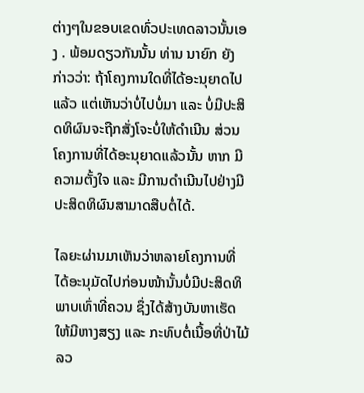ຕ່າງໆໃນຂອບເຂດທົ່ວປະເທດລາວນັ້ນເອງ . ພ້ອມດຽວກັນນັ້ນ ທ່ານ ນາຍົກ ຍັງກ່າວວ່າ: ຖ້າໂຄງການໃດທີ່ໄດ້ອະນຸຍາດໄປແລ້ວ ແຕ່ເຫັນວ່າບໍ່ໄປບໍ່ມາ ແລະ ບໍ່ມີປະສິດທິຜົນຈະຖືກສັ່ງໂຈະບໍ່ໃຫ້ດໍາເນີນ ສ່ວນໂຄງການທີ່ໄດ້ອະນຸຍາດແລ້ວນັ້ນ ຫາກ ມີຄວາມຕັ້ງໃຈ ແລະ ມີການດໍາເນີນໄປຢ່າງມີປະສິດທິຜົນສາມາດສືບຕໍ່ໄດ້.

ໄລຍະຜ່ານມາເຫັນວ່າຫລາຍໂຄງການທີ່ໄດ້ອະນຸມັດໄປກ່ອນໜ້ານັ້ນບໍ່ມີປະສິດທິພາບເທົ່າທີ່ຄວນ ຊຶ່ງໄດ້ສ້າງບັນຫາເຮັດໃຫ້ມີຫາງສຽງ ແລະ ກະທົບຕໍ່ເນື້ອທີ່ປ່າໄມ້ ລວ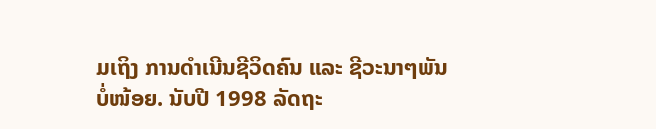ມເຖິງ ການດໍາເນີນຊີວິດຄົນ ແລະ ຊີວະນາໆພັນບໍ່ໜ້ອຍ. ນັບປີ 1998 ລັດຖະ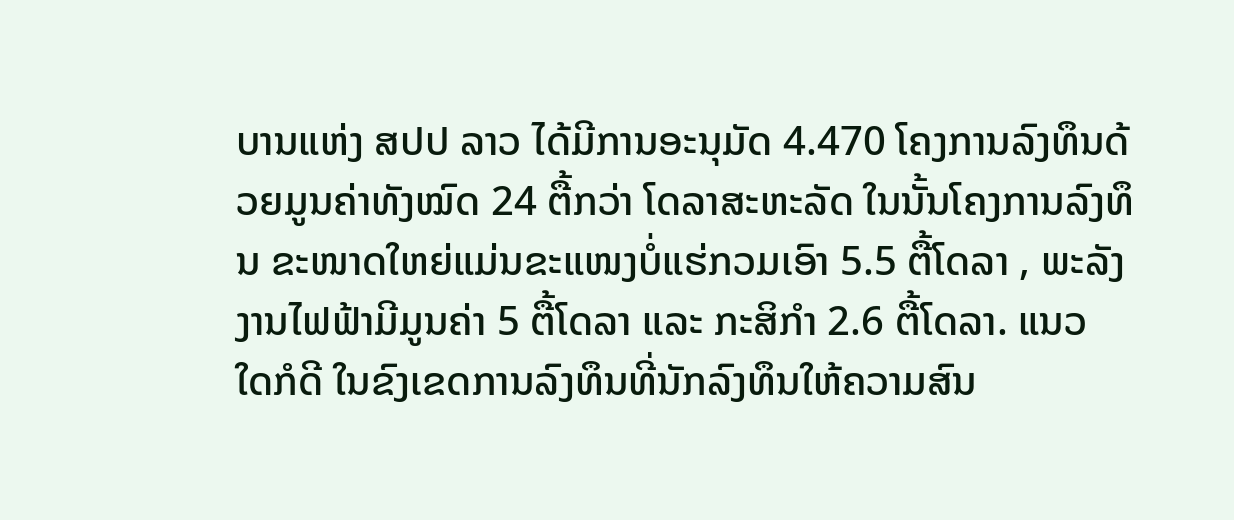ບານແຫ່ງ ສປປ ລາວ ໄດ້ມີການອະນຸມັດ 4.470 ໂຄງການລົງທຶນດ້ວຍມູນຄ່າທັງໝົດ 24 ຕື້ກວ່າ ໂດລາສະຫະລັດ ໃນນັ້ນໂຄງການລົງທຶນ ຂະໜາດໃຫຍ່ແມ່ນຂະແໜງບໍ່ແຮ່ກວມເອົາ 5.5 ຕື້ໂດລາ , ພະລັງງານໄຟຟ້າມີມູນຄ່າ 5 ຕື້ໂດລາ ແລະ ກະສິກໍາ 2.6 ຕື້ໂດລາ. ແນວ ໃດກໍດີ ໃນຂົງເຂດການລົງທຶນທີ່ນັກລົງທຶນໃຫ້ຄວາມສົນ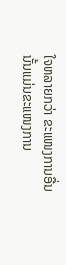ໃຈຫລາຍກວ່າ ຂະແໜງການອື່ນນັ້ນແມ່ນຂະແໜງການ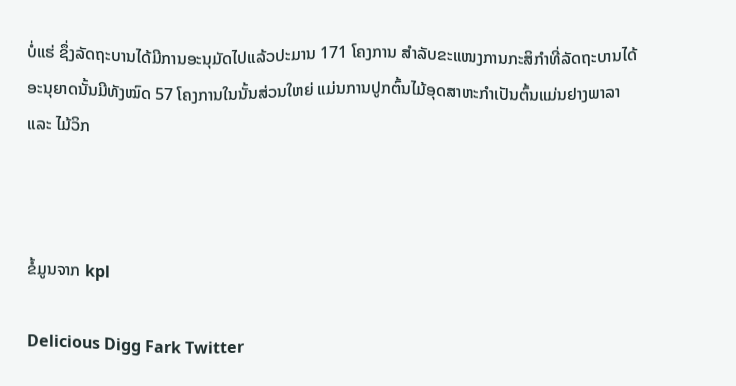ບໍ່ແຮ່ ຊຶ່ງລັດຖະບານໄດ້ມີການອະນຸມັດໄປແລ້ວປະມານ 171 ໂຄງການ ສໍາລັບຂະແໜງການກະສິກໍາທີ່ລັດຖະບານໄດ້ອະນຸຍາດນັ້ນມີທັງໝົດ 57 ໂຄງການໃນນັ້ນສ່ວນໃຫຍ່ ແມ່ນການປູກຕົ້ນໄມ້ອຸດສາຫະກໍາເປັນຕົ້ນແມ່ນຢາງພາລາ ແລະ ໄມ້ວິກ



ຂໍ້ມູນຈາກ kpl

Delicious Digg Fark Twitter